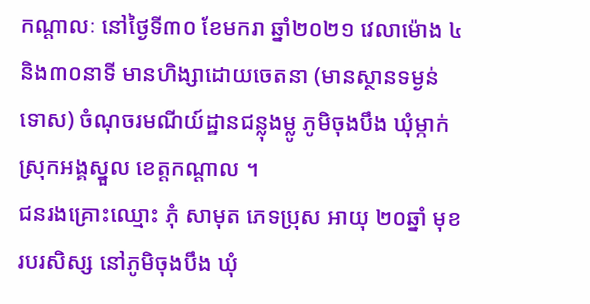កណ្ដាលៈ នៅថ្ងៃទី៣០ ខែមករា ឆ្នាំ២០២១ វេលាម៉ោង ៤និង៣០នាទី មានហិង្សាដោយចេតនា (មានស្ថានទម្ងន់ទោស) ចំណុចរមណីយ៍ដ្ឋានជន្លុងម្លូ ភូមិចុងបឹង ឃុំម្កាក់ ស្រុកអង្គស្នួល ខេត្តកណ្តាល ។
ជនរងគ្រោះឈ្មោះ ភុំ សាមុត ភេទប្រុស អាយុ ២០ឆ្នាំ មុខរបរសិស្ស នៅភូមិចុងបឹង ឃុំ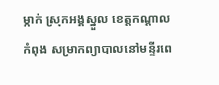ម្កាក់ ស្រុកអង្គស្នួល ខេត្តកណ្តាល កំពុង សម្រាកព្យាបាលនៅមន្ទីរពេ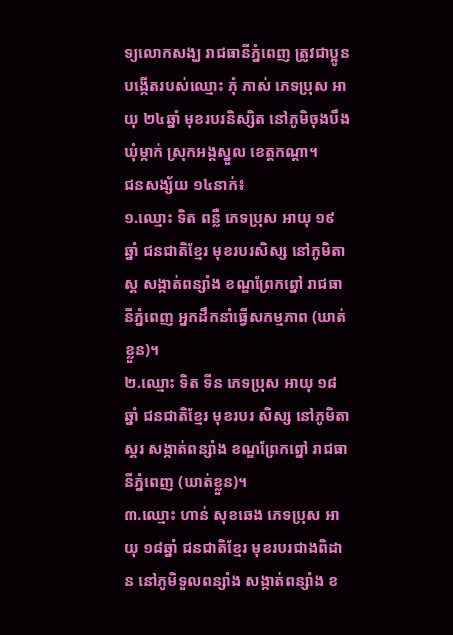ទ្យលោកសង្ឃ រាជធានីភ្នំពេញ ត្រូវជាប្អូនបង្កើតរបស់ឈ្មោះ ភុំ ភាស់ ភេទប្រុស អាយុ ២៤ឆ្នាំ មុខរបរនិស្សិត នៅភូមិចុងបឹងឃុំម្កាក់ ស្រុកអង្គស្នួល ខេត្តកណ្តា។
ជនសង្ស័យ ១៤នាក់៖
១.ឈ្មោះ ទិត ពន្លឺ ភេទប្រុស អាយុ ១៩ឆ្នាំ ជនជាតិខ្មែរ មុខរបរសិស្ស នៅភូមិតាស្គ សង្កាត់ពន្សាំង ខណ្ឌព្រែកព្នៅ រាជធានីភ្នំពេញ អ្នកដឹកនាំធ្វើសកម្មភាព (ឃាត់ខ្លួន)។
២.ឈ្មោះ ទិត ទីន ភេទប្រុស អាយុ ១៨ឆ្នាំ ជនជាតិខ្មែរ មុខរបរ សិស្ស នៅភូមិតាស្គរ សង្កាត់ពន្សាំង ខណ្ឌព្រែកព្នៅ រាជធានីភ្នំពេញ (ឃាត់ខ្លួន)។
៣.ឈ្មោះ ហាន់ សុខឆេង ភេទប្រុស អាយុ ១៨ឆ្នាំ ជនជាតិខ្មែរ មុខរបរជាងពិដាន នៅភូមិទួលពន្សាំង សង្កាត់ពន្សាំង ខ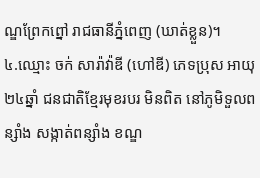ណ្ឌព្រែកព្នៅ រាជធានីភ្នំពេញ (ឃាត់ខ្លួន)។
៤.ឈ្មោះ ចក់ សារ៉ាវ៉ាឌី (ហៅឌី) ភេទប្រុស អាយុ ២៤ឆ្នាំ ជនជាតិខ្មែរមុខរបរ មិនពិត នៅភូមិទួលពន្សាំង សង្កាត់ពន្សាំង ខណ្ឌ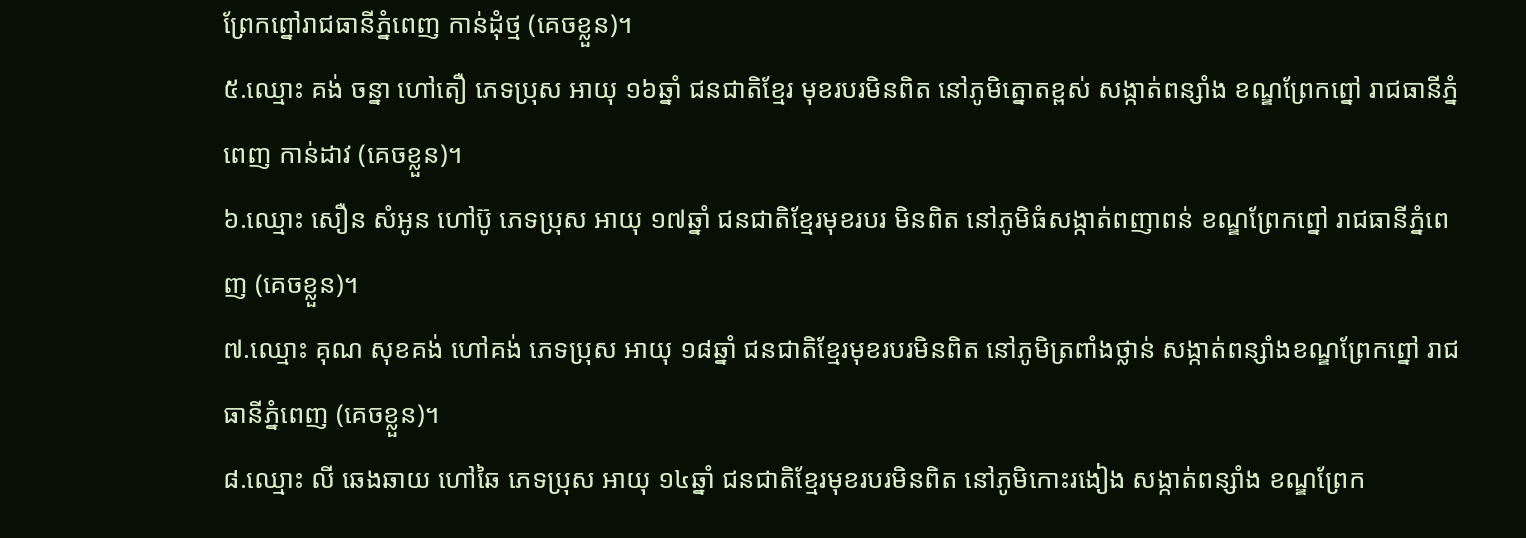ព្រែកព្នៅរាជធានីភ្នំពេញ កាន់ដុំថ្ម (គេចខ្លួន)។
៥.ឈ្មោះ គង់ ចន្នា ហៅតឿ ភេទប្រុស អាយុ ១៦ឆ្នាំ ជនជាតិខ្មែរ មុខរបរមិនពិត នៅភូមិត្នោតខ្ពស់ សង្កាត់ពន្សាំង ខណ្ឌព្រែកព្នៅ រាជធានីភ្នំពេញ កាន់ដាវ (គេចខ្លួន)។
៦.ឈ្មោះ សឿន សំអូន ហៅប៊ូ ភេទប្រុស អាយុ ១៧ឆ្នាំ ជនជាតិខ្មែរមុខរបរ មិនពិត នៅភូមិធំសង្កាត់ពញាពន់ ខណ្ឌព្រែកព្នៅ រាជធានីភ្នំពេញ (គេចខ្លួន)។
៧.ឈ្មោះ គុណ សុខគង់ ហៅគង់ ភេទប្រុស អាយុ ១៨ឆ្នាំ ជនជាតិខ្មែរមុខរបរមិនពិត នៅភូមិត្រពាំងថ្លាន់ សង្កាត់ពន្សាំងខណ្ឌព្រែកព្នៅ រាជធានីភ្នំពេញ (គេចខ្លួន)។
៨.ឈ្មោះ លី ឆេងឆាយ ហៅឆៃ ភេទប្រុស អាយុ ១៤ឆ្នាំ ជនជាតិខ្មែរមុខរបរមិនពិត នៅភូមិកោះរងៀង សង្កាត់ពន្សាំង ខណ្ឌព្រែក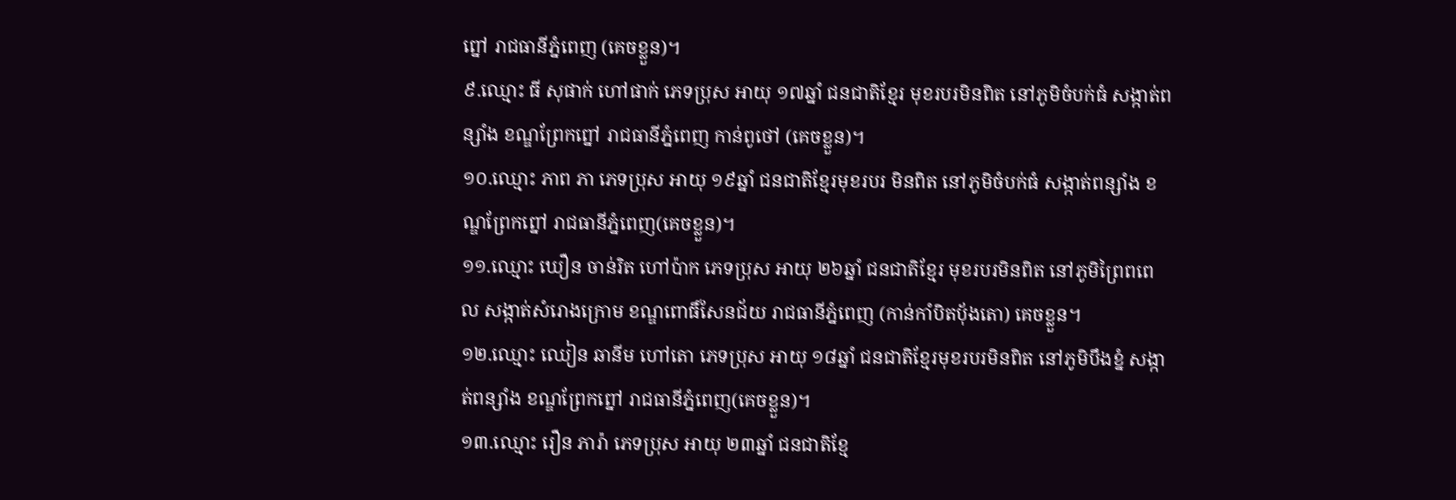ព្នៅ រាជធានីភ្នំពេញ (គេចខ្លួន)។
៩.ឈ្មោះ ធី សុផាក់ ហៅផាក់ ភេទប្រុស អាយុ ១៧ឆ្នាំ ជនជាតិខ្មែរ មុខរបរមិនពិត នៅភូមិចំបក់ធំ សង្កាត់ពន្សាំង ខណ្ឌព្រែកព្នៅ រាជធានីភ្នំពេញ កាន់ពូថៅ (គេចខ្លួន)។
១០.ឈ្មោះ ភាព ភា ភេទប្រុស អាយុ ១៩ឆ្នាំ ជនជាតិខ្មែរមុខរបរ មិនពិត នៅភូមិចំបក់ធំ សង្កាត់ពន្សាំង ខណ្ឌព្រែកព្នៅ រាជធានីភ្នំពេញ(គេចខ្លួន)។
១១.ឈ្មោះ ឃឿន ចាន់រិត ហៅប៉ាក ភេទប្រុស អាយុ ២៦ឆ្នាំ ជនជាតិខ្មែរ មុខរបរមិនពិត នៅភូមិព្រៃពពេល សង្កាត់សំរោងក្រោម ខណ្ឌពោធិ៍សែនជ័យ រាជធានីភ្នំពេញ (កាន់កាំបិតបុ័ងតោ) គេចខ្លួន។
១២.ឈ្មោះ ឈៀន ឆានីម ហៅតោ ភេទប្រុស អាយុ ១៨ឆ្នាំ ជនជាតិខ្មែរមុខរបរមិនពិត នៅភូមិបឹងខ្នំ សង្កាត់ពន្សាំង ខណ្ឌព្រែកព្នៅ រាជធានីភ្នំពេញ(គេចខ្លួន)។
១៣.ឈ្មោះ រឿន ភារ៉ា ភេទប្រុស អាយុ ២៣ឆ្នាំ ជនជាតិខ្មែ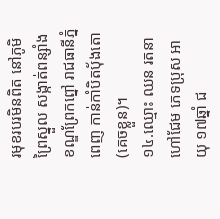រមុខរបរមិនពិត នៅភូមិព្រៃស្នួល សង្កាត់ពន្សាំង ខណ្ឌព្រែកព្នៅ រាជធានីភ្នំពេញ កាន់កាំបិតបុ័ងតោ(គេចខ្លួន)។
១៤.ឈ្មោះ ឈន រតនា ហៅជែម ភេទប្រុស អាយុ ១៧ឆ្នាំ ជ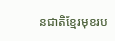នជាតិខ្មែរមុខរប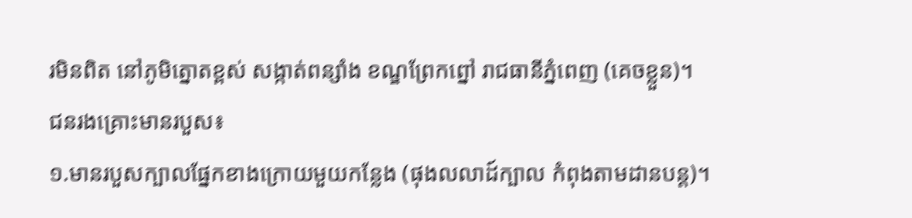រមិនពិត នៅភូមិត្នោតខ្ពស់ សង្កាត់ពន្សាំង ខណ្ឌព្រែកព្នៅ រាជធានីភ្នំពេញ (គេចខ្លួន)។
ជនរងគ្រោះមានរបួស៖
១.មានរបួសក្បាលផ្នែកខាងក្រោយមួយកន្លែង (ផុងលលាដ៍ក្បាល កំពុងតាមដានបន្ត)។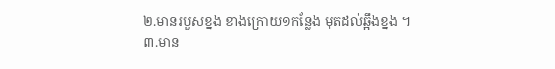២.មានរបួសខ្នង ខាងក្រោយ១កន្លែង មុតដល់ឆ្អឹងខ្នង ។
៣.មាន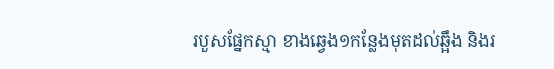របួសផ្នែកស្មា ខាងឆ្វេង១កន្លែងមុតដល់ឆ្អឹង និងរ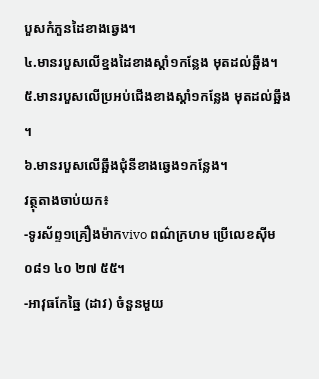បួសកំភួនដៃខាងឆ្វេង។
៤.មានរបួសលើខ្នងដៃខាងស្ដាំ១កន្លែង មុតដល់ឆ្អឹង។
៥.មានរបួសលើប្រអប់ជើងខាងស្ដាំ១កន្លែង មុតដល់ឆ្អឹង ។
៦.មានរបួសលើឆ្អឹងជុំនីខាងឆ្វេង១កន្លែង។
វត្ថុតាងចាប់យក៖
-ទូរស័ព្ទ១គ្រឿងម៉ាកvivo ពណ៌ក្រហម ប្រើលេខស៊ីម០៨១ ៤០ ២៧ ៥៥។
-អាវុធកែឆ្នៃ (ដាវ) ចំនួនមួយ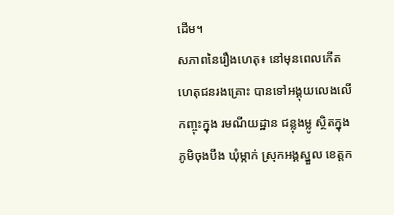ដើម។
សភាពនៃរឿងហេតុ៖ នៅមុនពេលកើតហេតុជនរងគ្រោះ បានទៅអង្គុយលេងលើកញ្ចុះក្នុង រមណីយដ្ឋាន ជន្លុងម្លូ ស្ថិតក្នុងភូមិចុងបឹង ឃុំម្កាក់ ស្រុកអង្គស្នួល ខេត្ដក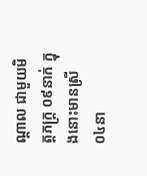ណ្ដាល ជាមួយមិត្តភក្ត្រ ០៩នាក់ ក្នុងនោះមានស្រី ០៤នា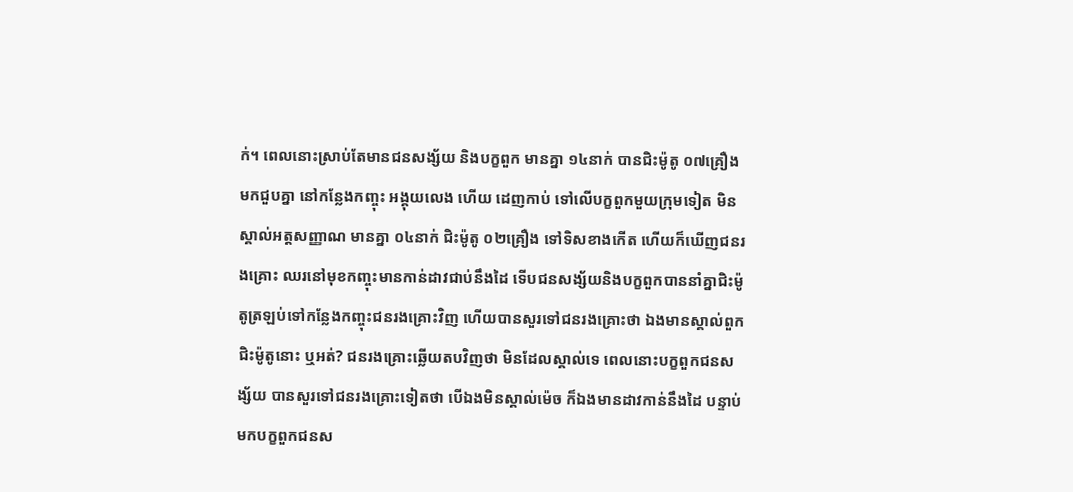ក់។ ពេលនោះស្រាប់តែមានជនសង្ស័យ និងបក្ខពួក មានគ្នា ១៤នាក់ បានជិះម៉ូតូ ០៧គ្រឿង មកជួបគ្នា នៅកន្លែងកញ្ចុះ អង្គុយលេង ហើយ ដេញកាប់ ទៅលើបក្ខពួកមួយក្រុមទៀត មិនស្គាល់អត្តសញ្ញាណ មានគ្នា ០៤នាក់ ជិះម៉ូតូ ០២គ្រឿង ទៅទិសខាងកើត ហើយក៏ឃើញជនរងគ្រោះ ឈរនៅមុខកញ្ចុះមានកាន់ដាវជាប់នឹងដៃ ទើបជនសង្ស័យនិងបក្ខពួកបាននាំគ្នាជិះម៉ូតូត្រឡប់ទៅកន្លែងកញ្ចុះជនរងគ្រោះវិញ ហើយបានសួរទៅជនរងគ្រោះថា ឯងមានស្គាល់ពួកជិះម៉ូតូនោះ ឬអត់? ជនរងគ្រោះឆ្លើយតបវិញថា មិនដែលស្គាល់ទេ ពេលនោះបក្ខពួកជនសង្ស័យ បានសួរទៅជនរងគ្រោះទៀតថា បើឯងមិនស្គាល់ម៉េច ក៏ឯងមានដាវកាន់នឹងដៃ បន្ទាប់មកបក្ខពួកជនស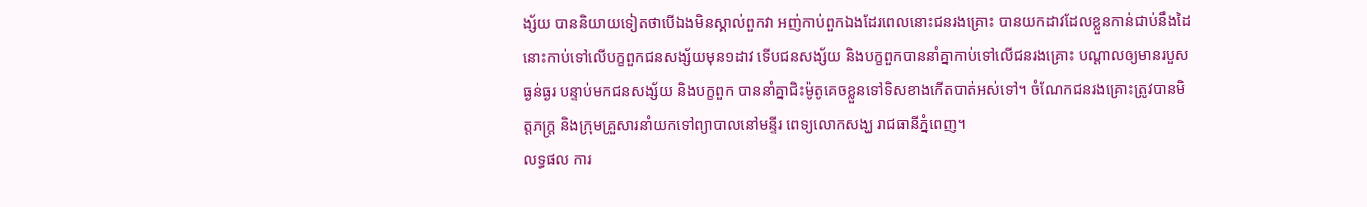ង្ស័យ បាននិយាយទៀតថាបើឯងមិនស្គាល់ពួកវា អញ់កាប់ពួកឯងដែរពេលនោះជនរងគ្រោះ បានយកដាវដែលខ្លួនកាន់ជាប់នឹងដៃនោះកាប់ទៅលើបក្ខពួកជនសង្ស័យមុន១ដាវ ទើបជនសង្ស័យ និងបក្ខពួកបាននាំគ្នាកាប់ទៅលើជនរងគ្រោះ បណ្ដាលឲ្យមានរបួសធ្ងន់ធ្ងរ បន្ទាប់មកជនសង្ស័យ និងបក្ខពួក បាននាំគ្នាជិះម៉ូតូគេចខ្លួនទៅទិសខាងកើតបាត់អស់ទៅ។ ចំណែកជនរងគ្រោះត្រូវបានមិត្តភក្ត្រ និងក្រុមគ្រួសារនាំយកទៅព្យាបាលនៅមន្ទីរ ពេទ្យលោកសង្ឃ រាជធានីភ្នំពេញ។
លទ្ធផល ការ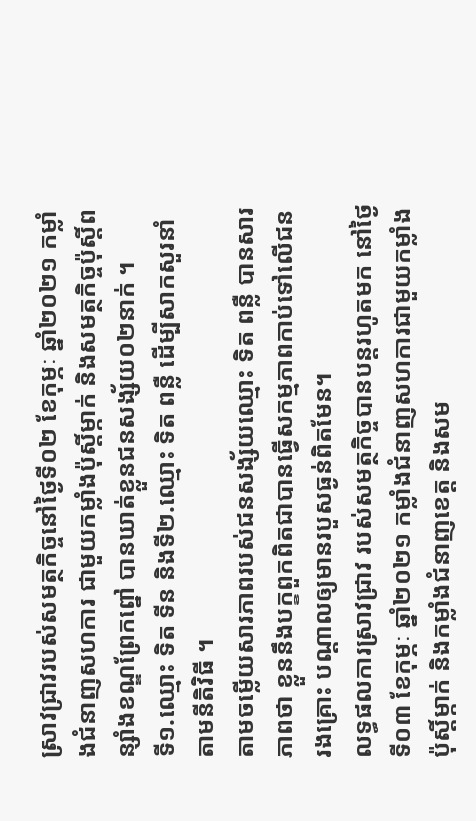ស្រាវជ្រាវរបស់សមត្ថកិច្ចនៅថ្ងៃទី០២ ខែកុម្ភៈ ឆ្នាំ២០២១ កម្លាំងជំនាញសហការ ជាមួយកម្លាំងប៉ុស្ដិ៍ម្កាក់ និងសមត្ថកិច្ចប៉ុស្ដិ៍ពន្សាំងខណ្ឌព្រែកព្នៅ បានឃាត់ខ្លួនជនសង្ស័យ០២នាក់ ។
ទី១.ឈ្មោះ ទិត ទីន និងទី២.ឈ្មោះ ទិត ពន្លឺ ដើម្បីសាកសួរនាំតាមនីតិវិធី ។
តាមចម្លើយសារភាពរបស់ជនសង្ស័យឈ្មោះ ទិត ពន្លឺ បានសារភាពថា ខ្លួននឹងបក្ខពួកពិតជាបានធ្វើសកម្មភាពកាប់ទៅលើជនរងគ្រោះ បណ្ដាលឲ្យមានរបួសធ្ងន់ពិតមែន។
លទ្ធផលការស្រាវជ្រាវ របស់សមត្ថកិច្ចបានបន្តរហូតមក នៅថ្ងៃទី០៣ ខែកុម្ភៈ ឆ្នាំ២០២១ កម្លាំងជំនាញសហការជាមួយកម្លាំងប៉ុស្ដិ៍ម្កាក់ និងកម្លាំងជំនាញខេត្ត និងសម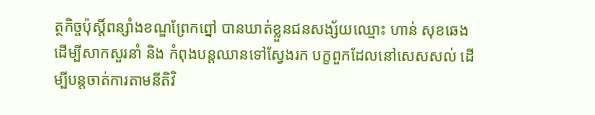ត្ថកិច្ចប៉ុស្ដិ៍ពន្សាំងខណ្ឌព្រែកព្នៅ បានឃាត់ខ្លួនជនសង្ស័យឈ្មោះ ហាន់ សុខឆេង ដើម្បីសាកសួរនាំ និង កំពុងបន្តឈានទៅស្វែងរក បក្ខពួកដែលនៅសេសសល់ ដើម្បីបន្តចាត់ការតាមនីតិវិ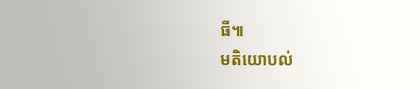ធី៕
មតិយោបល់